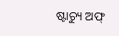ଷ୍ଟାଚ୍ୟୁ ଅଫ୍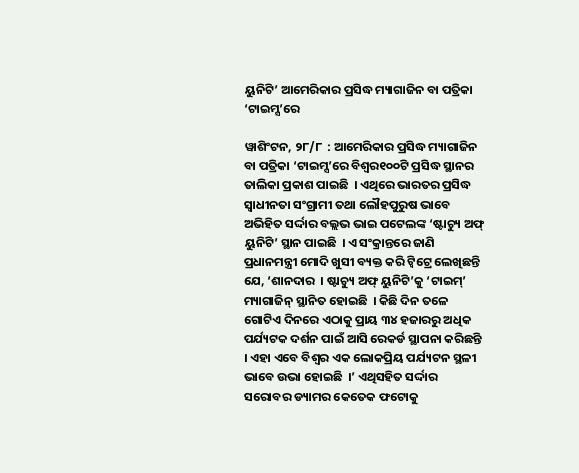ୟୁନିଟି’ ଆମେରିକାର ପ୍ରସିଦ୍ଧ ମ୍ୟାଗାଜିନ ବା ପତ୍ରିକା ‘ଟାଇମ୍ସ’ରେ

ୱାଶିଂଟନ, ୨୮/୮  : ଆମେରିକାର ପ୍ରସିଦ୍ଧ ମ୍ୟାଗାଜିନ ବା ପତ୍ରିକା ‘ଟାଇମ୍ସ’ରେ ବିଶ୍ୱର୧୦୦ଟି ପ୍ରସିଦ୍ଧ ସ୍ଥାନର ତାଲିକା ପ୍ରକାଶ ପାଇଛି  । ଏଥିରେ ଭାରତର ପ୍ରସିଦ୍ଧ ସ୍ୱାଧୀନତା ସଂଗ୍ରାମୀ ତଥା ଲୌହପୁରୁଷ ଭାବେ ଅଭିହିତ ସର୍ଦ୍ଦାର ବଲ୍ଲଭ ଭାଇ ପଟେଲଙ୍କ ‘ଷ୍ଟାଚ୍ୟୁ ଅଫ୍ ୟୁନିଟି’ ସ୍ଥାନ ପାଇଛି  । ଏ ସଂକ୍ରାନ୍ତରେ ଜାଣି ପ୍ରଧାନମନ୍ତ୍ରୀ ମୋଦି ଖୁସୀ ବ୍ୟକ୍ତ କରି ଟ୍ୱିଟ୍ରେ ଲେଖିଛନ୍ତି ଯେ, ‘ଶାନଦାର  । ଷ୍ଟାଚ୍ୟୁ ଅଫ୍ ୟୁନିଟି’କୁ ‘ଟାଇମ୍’ ମ୍ୟାଗାଜିନ୍ ସ୍ଥାନିତ ହୋଇଛି  । କିଛି ଦିନ ତଳେ ଗୋଟିଏ ଦିନରେ ଏଠାକୁ ପ୍ରାୟ ୩୪ ହଜାରରୁ ଅଧିକ ପର୍ଯ୍ୟଟକ ଦର୍ଶନ ପାଇଁ ଆସି ରେକର୍ଡ ସ୍ଥାପନା କରିଛନ୍ତି  । ଏହା ଏବେ ବିଶ୍ୱର ଏକ ଲୋକପ୍ରିୟ ପର୍ଯ୍ୟଟନ ସ୍ଥଳୀ ଭାବେ ଉଭା ହୋଇଛି  ।’ ଏଥିସହିତ ସର୍ଦ୍ଦାର ସରୋବର ଡ୍ୟାମର କେତେକ ଫଟୋକୁ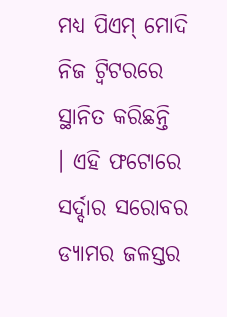ମଧ୍ୟ ପିଏମ୍ ମୋଦି ନିଜ ଟ୍ୱିଟରରେ ସ୍ଥାନିତ କରିଛନ୍ତି  । ଏହି ଫଟୋରେ ସର୍ଦ୍ଦାର ସରୋବର ଡ୍ୟାମର ଜଳସ୍ତର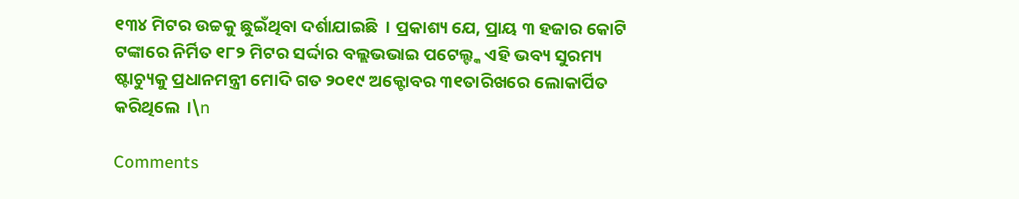୧୩୪ ମିଟର ଉଚ୍ଚକୁ ଛୁଇଁଥିବା ଦର୍ଶାଯାଇଛି  । ପ୍ରକାଶ୍ୟ ଯେ, ପ୍ରାୟ ୩ ହଜାର କୋଟି ଟଙ୍କାରେ ନିର୍ମିତ ୧୮୨ ମିଟର ସର୍ଦ୍ଦାର ବଲ୍ଲଭଭାଇ ପଟେଲ୍ଙ୍କ ଏହି ଭବ୍ୟ ସୁରମ୍ୟ ଷ୍ଟାଚ୍ୟୁକୁ ପ୍ରଧାନମନ୍ତ୍ରୀ ମୋଦି ଗତ ୨୦୧୯ ଅକ୍ଟୋବର ୩୧ତାରିଖରେ ଲୋକାର୍ପିତ କରିଥିଲେ  ।\n

Comments